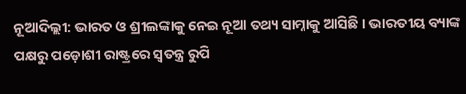ନୂଆଦିଲ୍ଲୀ: ଭାରତ ଓ ଶ୍ରୀଲଙ୍କାକୁ ନେଇ ନୂଆ ତଥ୍ୟ ସାମ୍ନାକୁ ଆସିଛି । ଭାରତୀୟ ବ୍ୟାଙ୍କ ପକ୍ଷରୁ ପଡ଼ୋଶୀ ରାଷ୍ଟ୍ରରେ ସ୍ୱତନ୍ତ୍ର ରୁପି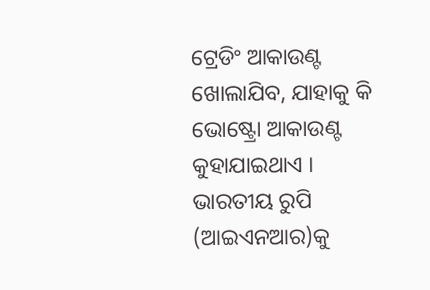ଟ୍ରେଡିଂ ଆକାଉଣ୍ଟ ଖୋଲାଯିବ, ଯାହାକୁ କି ଭୋଷ୍ଟ୍ରୋ ଆକାଉଣ୍ଟ କୁହାଯାଇଥାଏ । ଭାରତୀୟ ରୁପି (ଆଇଏନଆର)କୁ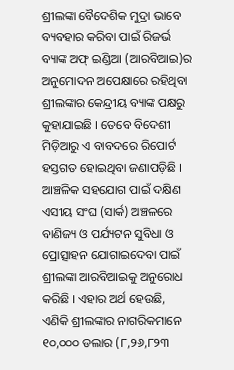ଶ୍ରୀଲଙ୍କା ବୈଦେଶିକ ମୁଦ୍ରା ଭାବେ ବ୍ୟବହାର କରିବା ପାଇଁ ରିଜର୍ଭ ବ୍ୟାଙ୍କ ଅଫ୍ ଇଣ୍ଡିଆ (ଆରବିଆଇ)ର ଅନୁମୋଦନ ଅପେକ୍ଷାରେ ରହିଥିବା ଶ୍ରୀଲଙ୍କାର କେନ୍ଦ୍ରୀୟ ବ୍ୟାଙ୍କ ପକ୍ଷରୁ କୁହାଯାଇଛି । ତେବେ ବିଦେଶୀ ମିଡ଼ିଆରୁ ଏ ବାବଦରେ ରିପୋର୍ଟ ହସ୍ତଗତ ହୋଇଥିବା ଜଣାପଡ଼ିଛି ।
ଆଞ୍ଚଳିକ ସହଯୋଗ ପାଇଁ ଦକ୍ଷିଣ ଏସୀୟ ସଂଘ (ସାର୍କ) ଅଞ୍ଚଳରେ ବାଣିଜ୍ୟ ଓ ପର୍ଯ୍ୟଟନ ସୁବିଧା ଓ ପ୍ରୋତ୍ସାହନ ଯୋଗାଇଦେବା ପାଇଁ ଶ୍ରୀଲଙ୍କା ଆରବିଆଇକୁ ଅନୁରୋଧ କରିଛି । ଏହାର ଅର୍ଥ ହେଉଛି, ଏଣିକି ଶ୍ରୀଲଙ୍କାର ନାଗରିକମାନେ ୧୦,୦୦୦ ଡଲାର (୮,୨୬,୮୨୩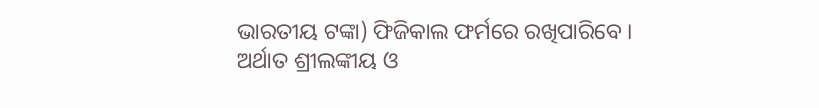ଭାରତୀୟ ଟଙ୍କା) ଫିଜିକାଲ ଫର୍ମରେ ରଖିପାରିବେ ।
ଅର୍ଥାତ ଶ୍ରୀଲଙ୍କୀୟ ଓ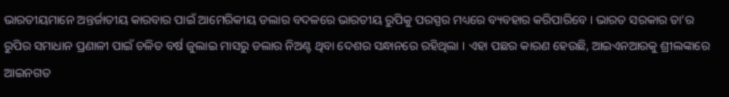ଭାରତୀୟମାନେ ଅନ୍ତର୍ଜାତୀୟ କାରବାର ପାଇଁ ଆମେରିକୀୟ ଡଲାର ବଦଳରେ ଭାରତୀୟ ରୁପିକୁ ପରସ୍ପର ମଧ୍ୟରେ ବ୍ୟବହାର କରିପାରିବେ । ଭାରତ ସରକାର ତା’ର ରୁପିର ସମାଧାନ ପ୍ରଣାଳୀ ପାଇଁ ଚଳିତ ବର୍ଷ ଜୁଲାଇ ମାସରୁ ଡଲାର ନିଅଣ୍ଟ ଥିବା ଦେଶର ସନ୍ଧାନରେ ରହିଥିଲା । ଏହା ପଛର କାରଣ ହେଉଛି, ଆଇଏନଆରକୁ ଶ୍ରୀଲଙ୍କାରେ ଆଇନଗତ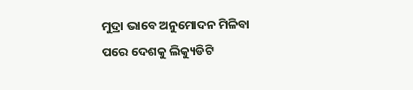ମୁଦ୍ରା ଭାବେ ଅନୁମୋଦନ ମିଳିବା ପରେ ଦେଶକୁ ଲିକ୍ୟୁଡିଟି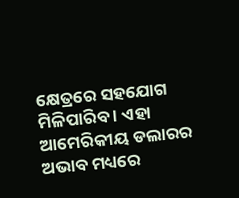କ୍ଷେତ୍ରରେ ସହଯୋଗ ମିଳିପାରିବ । ଏହା ଆମେରିକୀୟ ଡଲାରର ଅଭାବ ମଧ୍ୟରେ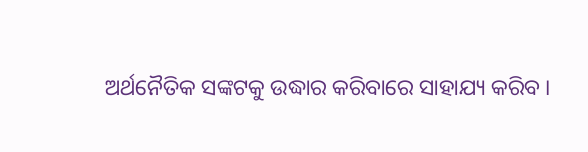ଅର୍ଥନୈତିକ ସଙ୍କଟକୁ ଉଦ୍ଧାର କରିବାରେ ସାହାଯ୍ୟ କରିବ ।